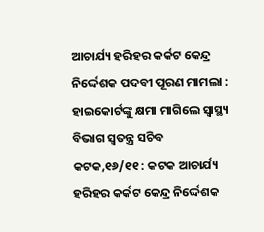ଆଚାର୍ଯ୍ୟ ହରିହର କର୍କଟ କେନ୍ଦ୍ର ନିର୍ଦ୍ଦେଶକ ପଦବୀ ପୂରଣ ମାମଲା : ହାଇକୋର୍ଟଙ୍କୁ କ୍ଷମା ମାଗିଲେ ସ୍ୱାସ୍ଥ୍ୟ ବିଭାଗ ସ୍ୱତନ୍ତ୍ର ସଚିବ
କଟକ,୧୬/୧୧ : କଟକ ଆଚାର୍ଯ୍ୟ ହରିହର କର୍କଟ କେନ୍ଦ୍ର ନିର୍ଦ୍ଦେଶକ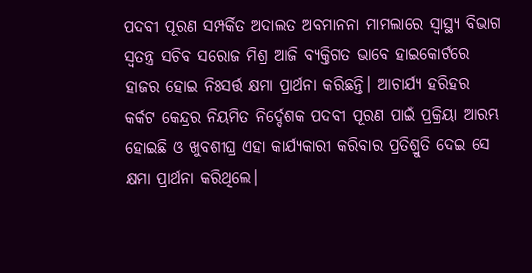ପଦବୀ ପୂରଣ ସମ୍ପର୍କିତ ଅଦାଲତ ଅବମାନନା ମାମଲାରେ ସ୍ୱାସ୍ଥ୍ୟ ବିଭାଗ ସ୍ୱତନ୍ତ୍ର ସଚିବ ସରୋଜ ମିଶ୍ର ଆଜି ବ୍ୟକ୍ତିଗତ ଭାବେ ହାଇକୋର୍ଟରେ ହାଜର ହୋଇ ନିଃସର୍ତ୍ତ କ୍ଷମା ପ୍ରାର୍ଥନା କରିଛନ୍ତି। ଆଚାର୍ଯ୍ୟ ହରିହର କର୍କଟ କେନ୍ଦ୍ରର ନିୟମିତ ନିର୍ଦ୍ଦେଶକ ପଦବୀ ପୂରଣ ପାଇଁ ପ୍ରକ୍ରିୟା ଆରମ୍ଭ ହୋଇଛି ଓ ଖୁବଶୀଘ୍ର ଏହା କାର୍ଯ୍ୟକାରୀ କରିବାର ପ୍ରତିଶ୍ରୁତି ଦେଇ ସେ କ୍ଷମା ପ୍ରାର୍ଥନା କରିଥିଲେ।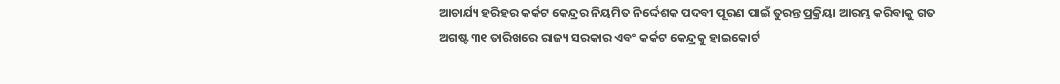ଆଚାର୍ଯ୍ୟ ହରିହର କର୍କଟ କେନ୍ଦ୍ରର ନିୟମିତ ନିର୍ଦ୍ଦେଶକ ପଦବୀ ପୂରଣ ପାଇଁ ତୁରନ୍ତ ପ୍ରକ୍ରିୟା ଆରମ୍ଭ କରିବାକୁ ଗତ ଅଗଷ୍ଟ ୩୧ ତାରିଖରେ ରାଜ୍ୟ ସରକାର ଏବଂ କର୍କଟ କେନ୍ଦ୍ରକୁ ହାଇକୋର୍ଟ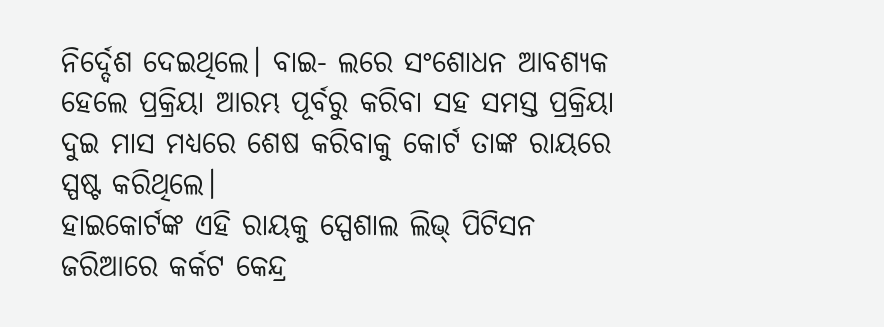ନିର୍ଦ୍ଦେଶ ଦେଇଥିଲେ। ବାଇ- ଲରେ ସଂଶୋଧନ ଆବଶ୍ୟକ ହେଲେ ପ୍ରକ୍ରିୟା ଆରମ୍ଭ ପୂର୍ବରୁ କରିବା ସହ ସମସ୍ତ ପ୍ରକ୍ରିୟା ଦୁଇ ମାସ ମଧ୍ୟରେ ଶେଷ କରିବାକୁ କୋର୍ଟ ତାଙ୍କ ରାୟରେ ସ୍ପଷ୍ଟ କରିଥିଲେ।
ହାଇକୋର୍ଟଙ୍କ ଏହି ରାୟକୁ ସ୍ପେଶାଲ ଲିଭ୍ ପିଟିସନ ଜରିଆରେ କର୍କଟ କେନ୍ଦ୍ର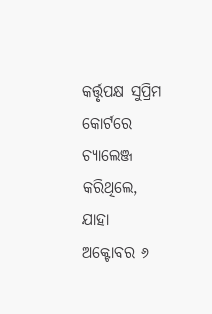କର୍ତ୍ତୃପକ୍ଷ ସୁପ୍ରିମ କୋର୍ଟରେ ଚ୍ୟାଲେଞ୍ଜ କରିଥିଲେ, ଯାହା ଅକ୍ଟୋବର ୬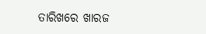ତାରିଖରେ ଖାରଜ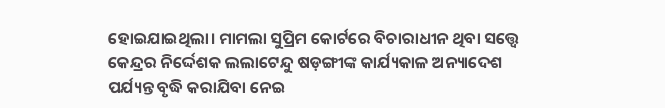ହୋଇଯାଇଥିଲା। ମାମଲା ସୁପ୍ରିମ କୋର୍ଟରେ ବିଚାରାଧୀନ ଥିବା ସତ୍ତ୍ୱେ କେନ୍ଦ୍ରର ନିର୍ଦ୍ଦେଶକ ଲଲାଟେନ୍ଦୁ ଷଡ଼ଙ୍ଗୀଙ୍କ କାର୍ଯ୍ୟକାଳ ଅନ୍ୟାଦେଶ ପର୍ଯ୍ୟନ୍ତ ବୃଦ୍ଧି କରାଯିବା ନେଇ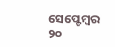ସେପ୍ଟେମ୍ବର ୨୦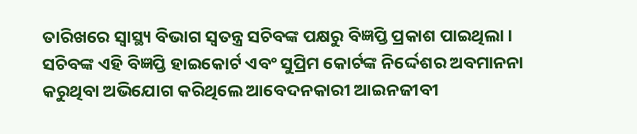ତାରିଖରେ ସ୍ୱାସ୍ଥ୍ୟ ବିଭାଗ ସ୍ୱତନ୍ତ୍ର ସଚିବଙ୍କ ପକ୍ଷରୁ ବିଜ୍ଞପ୍ତି ପ୍ରକାଶ ପାଇଥିଲା।
ସଚିବଙ୍କ ଏହି ବିଜ୍ଞପ୍ତି ହାଇକୋର୍ଟ ଏବଂ ସୁପ୍ରିମ କୋର୍ଟଙ୍କ ନିର୍ଦ୍ଦେଶର ଅବମାନନା କରୁଥିବା ଅଭିଯୋଗ କରିଥିଲେ ଆବେଦନକାରୀ ଆଇନଜୀବୀ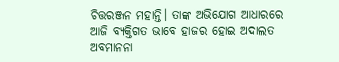ଚିତ୍ତରଞ୍ଜନ ମହାନ୍ତି। ତାଙ୍କ ଅଭିଯୋଗ ଆଧାରରେ ଆଜି ବ୍ୟକ୍ତିଗତ ଭାବେ ହାଜର ହୋଇ ଅଦାଲତ ଅବମାନନା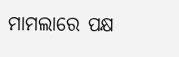ମାମଲାରେ ପକ୍ଷ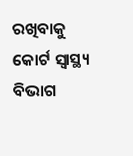ରଖିବାକୁ କୋର୍ଟ ସ୍ୱାସ୍ଥ୍ୟ ବିଭାଗ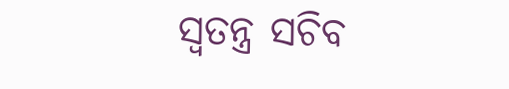ସ୍ୱତନ୍ତ୍ର ସଚିବ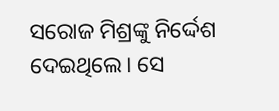ସରୋଜ ମିଶ୍ରଙ୍କୁ ନିର୍ଦ୍ଦେଶ ଦେଇଥିଲେ। ସେ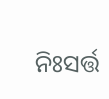ନିଃସର୍ତ୍ତ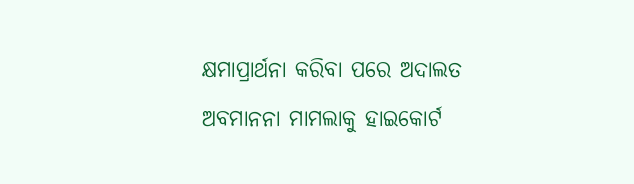କ୍ଷମାପ୍ରାର୍ଥନା କରିବା ପରେ ଅଦାଲତ ଅବମାନନା ମାମଲାକୁ ହାଇକୋର୍ଟ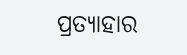ପ୍ରତ୍ୟାହାର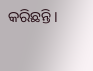କରିଛନ୍ତି।